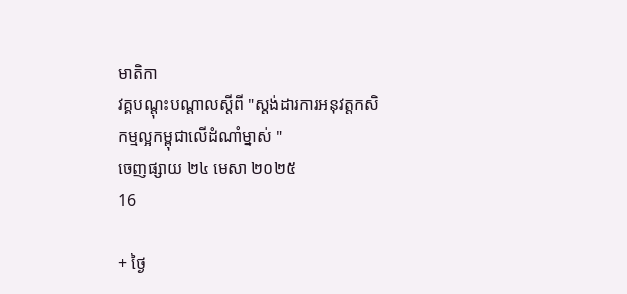មាតិកា
វគ្គបណ្តុះបណ្តាលស្តីពី "ស្តង់ដារការអនុវត្តកសិកម្មល្អកម្ពុជាលើដំណាំម្នាស់ "
ចេញផ្សាយ ២៤ មេសា ២០២៥
16

+ ថ្ងៃ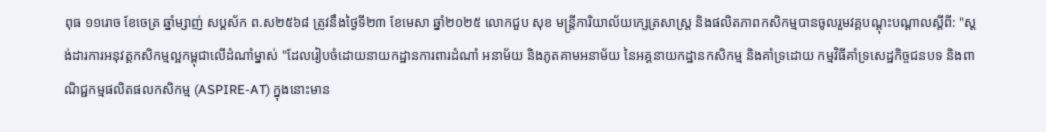ពុធ ១១រោច ខែចេត្រ ឆ្នាំម្សាញ់ សប្ដស័ក ព.ស២៥៦៨ ត្រូវនឹងថ្ងៃទី២៣ ខែមេសា ឆ្នាំ២០២៥ លោកជួប សុខ មន្រ្តីការិយាល័យក្សេត្រសាស្រ្ត និងផលិតភាពកសិកម្មបានចូលរួមវគ្គបណ្តុះបណ្តាលស្តីពី: "ស្តង់ដារការអនុវត្តកសិកម្មល្អកម្ពុជាលើដំណាំម្នាស់ "ដែលរៀបចំដោយនាយកដ្ឋានការពារដំណាំ អនាម័យ និងភូតគាមអនាម័យ នៃអគ្គនាយកដ្ឋានកសិកម្ម និងគាំទ្រដោយ កម្មវិធីគាំទ្រសេដ្ឋកិច្ចជនបទ និងពាណិជ្ជកម្មផលិតផលកសិកម្ម (ASPIRE-AT) ក្នុងនោះមាន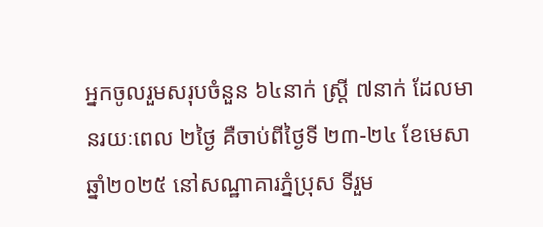អ្នកចូលរួមសរុបចំនួន ៦៤នាក់ ស្រ្តី ៧នាក់ ដែលមានរយៈពេល ២ថ្ងៃ គឺចាប់ពីថ្ងៃទី ២៣-២៤ ខែមេសា ឆ្នាំ២០២៥ នៅសណ្ឋាគារភ្នំប្រុស ទីរួម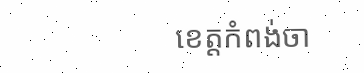ខេត្តកំពង់ចា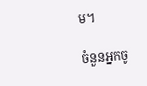ម។

ចំនួនអ្នកចូ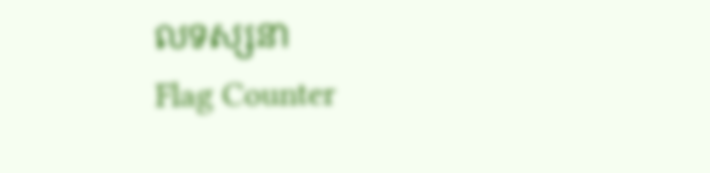លទស្សនា
Flag Counter